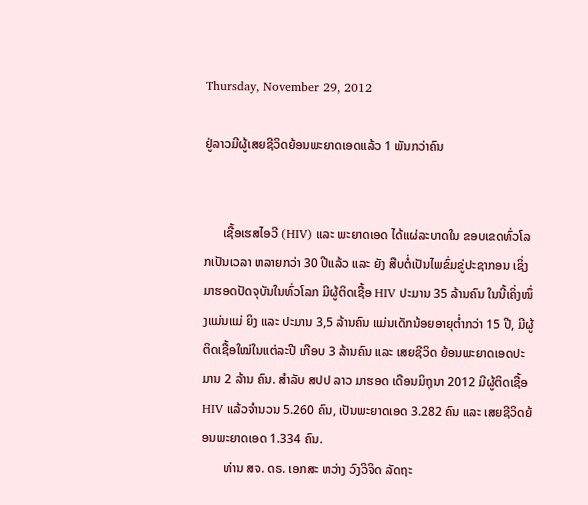Thursday, November 29, 2012

ຢູ່ລາວມີຜູ້ເສຍຊີວິດຍ້ອນພະຍາດເອດແລ້ວ 1 ພັນກວ່າຄົນ


      ເຊື້ອເຮສໄອວີ (HIV) ແລະ ພະຍາດເອດ ໄດ້ແຜ່ລະບາດໃນ ຂອບເຂດທົ່ວໂລກເປັນເວລາ ຫລາຍກວ່າ 30 ປີແລ້ວ ແລະ ຍັງ ສືບຕໍ່ເປັນໄພຂົ່ມຂູ່ປະຊາກອນ ເຊິ່ງມາຮອດປັດຈຸບັນໃນທົ່ວໂລກ ມີຜູ້ຕິດເຊື້ອ HIV ປະມານ 35 ລ້ານຄົນ ໃນນີ້ເຄິ່ງໜຶ່ງແມ່ນແມ່ ຍິງ ແລະ ປະມານ 3,5 ລ້ານຄົນ ແມ່ນເດັກນ້ອຍອາຍຸຕ່ຳກວ່າ 15 ປີ, ມີຜູ້ຕິດເຊື້ອໃໝ່ໃນແຕ່ລະປີ ເກືອບ 3 ລ້ານຄົນ ແລະ ເສຍຊີວິດ ຍ້ອນພະຍາດເອດປະມານ 2 ລ້ານ ຄົນ. ສຳລັບ ສປປ ລາວ ມາຮອດ ເດືອນມິຖຸນາ 2012 ມີຜູ້ຕິດເຊື້ອ HIV ແລ້ວຈຳນວນ 5.260 ຄົນ, ເປັນພະຍາດເອດ 3.282 ຄົນ ແລະ ເສຍຊີວິດຍ້ອນພະຍາດເອດ 1.334 ຄົນ.
       ທ່ານ ສຈ. ດຣ. ເອກສະ ຫວ່າງ ວົງວິຈິດ ລັດຖະ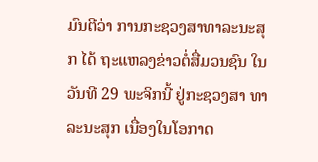ມົນຕີວ່າ ການກະຊວງສາທາລະນະສຸກ ໄດ້ ຖະແຫລງຂ່າວຕໍ່ສື່ມວນຊົນ ໃນ ວັນທີ 29 ພະຈິກນີ້ ຢູ່ກະຊວງສາ ທາລະນະສຸກ ເນື່ອງໃນໂອກາດ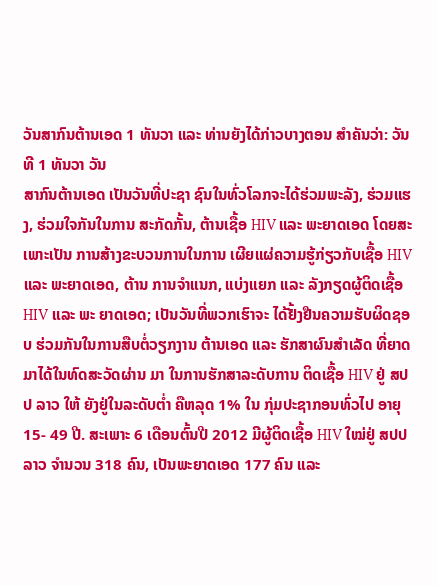ວັນສາກົນຕ້ານເອດ 1 ທັນວາ ແລະ ທ່ານຍັງໄດ້ກ່າວບາງຕອນ ສຳຄັນວ່າ: ວັນທີ 1 ທັນວາ ວັນ
ສາກົນຕ້ານເອດ ເປັນວັນທີ່ປະຊາ ຊົນໃນທົ່ວໂລກຈະໄດ້ຮ່ວມພະລັງ, ຮ່ວມແຮງ, ຮ່ວມໃຈກັນໃນການ ສະກັດກັ້ນ, ຕ້ານເຊື້ອ HIV ແລະ ພະຍາດເອດ ໂດຍສະເພາະເປັນ ການສ້າງຂະບວນການໃນການ ເຜີຍແຜ່ຄວາມຮູ້ກ່ຽວກັບເຊື້ອ HIV ແລະ ພະຍາດເອດ, ຕ້ານ ການຈຳແນກ, ແບ່ງແຍກ ແລະ ລັງກຽດຜູ້ຕິດເຊື້ອ HIV ແລະ ພະ ຍາດເອດ; ເປັນວັນທີ່ພວກເຮົາຈະ ໄດ້ຢັ້ງຢືນຄວາມຮັບຜິດຊອບ ຮ່ວມກັນໃນການສືບຕໍ່ວຽກງານ ຕ້ານເອດ ແລະ ຮັກສາຜົນສຳເລັດ ທີ່ຍາດມາໄດ້ໃນທົດສະວັດຜ່ານ ມາ ໃນການຮັກສາລະດັບການ ຕິດເຊື້ອ HIV ຢູ່ ສປປ ລາວ ໃຫ້ ຍັງຢູ່ໃນລະດັບຕ່ຳ ຄືຫລຸດ 1% ໃນ ກຸ່ມປະຊາກອນທົ່ວໄປ ອາຍຸ 15- 49 ປີ. ສະເພາະ 6 ເດືອນຕົ້ນປີ 2012 ມີຜູ້ຕິດເຊື້ອ HIV ໃໝ່ຢູ່ ສປປ ລາວ ຈຳນວນ 318 ຄົນ, ເປັນພະຍາດເອດ 177 ຄົນ ແລະ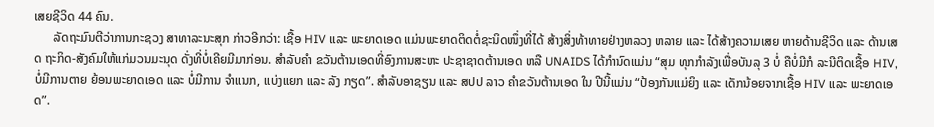ເສຍຊີວິດ 44 ຄົນ.
      ລັດຖະມົນຕີວ່າການກະຊວງ ສາທາລະນະສຸກ ກ່າວອີກວ່າ: ເຊື້ອ HIV ແລະ ພະຍາດເອດ ແມ່ນພະຍາດຕິດຕໍ່ຊະນິດໜຶ່ງທີ່ໄດ້ ສ້າງສິ່ງທ້າທາຍຢ່າງຫລວງ ຫລາຍ ແລະ ໄດ້ສ້າງຄວາມເສຍ ຫາຍດ້ານຊີວິດ ແລະ ດ້ານເສດ ຖະກິດ-ສັງຄົມໃຫ້ແກ່ມວນມະນຸດ ດັ່ງທີ່ບໍ່ເຄີຍມີມາກ່ອນ. ສຳລັບຄຳ ຂວັນຕ້ານເອດທີ່ອົງການສະຫະ ປະຊາຊາດຕ້ານເອດ ຫລື UNAIDS ໄດ້ກຳນົດແມ່ນ “ສຸມ ທຸກກຳລັງເພື່ອບັນລຸ 3 ບໍ່ ຄືບໍ່ມີກໍ ລະນີຕິດເຊື້ອ HIV, ບໍ່ມີການຕາຍ ຍ້ອນພະຍາດເອດ ແລະ ບໍ່ມີການ ຈຳແນກ, ແບ່ງແຍກ ແລະ ລັງ ກຽດ”. ສຳລັບອາຊຽນ ແລະ ສປປ ລາວ ຄຳຂວັນຕ້ານເອດ ໃນ ປີນີ້ແມ່ນ “ປ້ອງກັນແມ່ຍິງ ແລະ ເດັກນ້ອຍຈາກເຊື້ອ HIV ແລະ ພະຍາດເອດ”.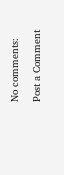No comments:

Post a Comment